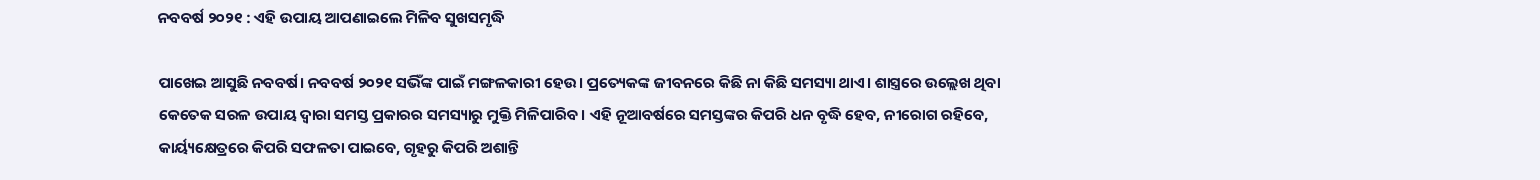ନବବର୍ଷ ୨୦୨୧ : ଏହି ଉପାୟ ଆପଣାଇଲେ ମିଳିବ ସୁଖସମୃଦ୍ଧି

ପାଖେଇ ଆସୁଛି ନବବର୍ଷ। ନବବର୍ଷ ୨୦୨୧ ସଭିଁଙ୍କ ପାଇଁ ମଙ୍ଗଳକାରୀ ହେଉ। ପ୍ରତ୍ୟେକଙ୍କ ଜୀବନରେ କିଛି ନା କିଛି ସମସ୍ୟା ଥାଏ। ଶାସ୍ତ୍ରରେ ଉଲ୍ଲେଖ ଥିବା କେତେକ ସରଳ ଉପାୟ ଦ୍ୱାରା ସମସ୍ତ ପ୍ରକାରର ସମସ୍ୟାରୁ ମୁକ୍ତି ମିଳିପାରିବ। ଏହି ନୂଆବର୍ଷରେ ସମସ୍ତଙ୍କର କିପରି ଧନ ବୃଦ୍ଧି ହେବ, ନୀରୋଗ ରହିବେ, କାର୍ୟ୍ୟକ୍ଷେତ୍ରରେ କିପରି ସଫଳତା ପାଇବେ, ଗୃହରୁ କିପରି ଅଶାନ୍ତି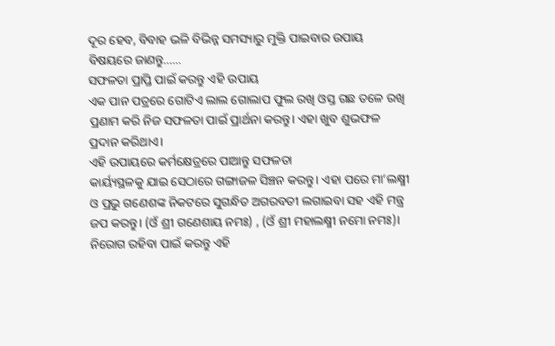ଦୂର ହେବ, ବିବାହ ଭଳି ବିଭିନ୍ନ ସମସ୍ୟାରୁ ମୁକ୍ତି ପାଇବାର ଉପାୟ ବିଷୟରେ ଜାଣନ୍ତୁ……
ସଫଳତା ପ୍ରାପ୍ତି ପାଇଁ କରନ୍ତୁ ଏହି ଉପାୟ
ଏକ ପାନ ପତ୍ରରେ ଗୋଟିଏ ଲାଲ ଗୋଲାପ ଫୁଲ ରଖି ଓସ୍ତ ଗଛ ତଳେ ରଖି ପ୍ରଣାମ କରି ନିଜ ସଫଳତା ପାଇଁ ପ୍ରାର୍ଥନା କରନ୍ତୁ। ଏହା ଖୁବ ଶୁଭଫଳ ପ୍ରଦାନ କରିଥାଏ।
ଏହି ଉପାୟରେ କର୍ମକ୍ଷେତ୍ରରେ ପାଆନ୍ତୁ ସଫଳତା
କାର୍ୟ୍ୟସ୍ଥଳକୁ ଯାଇ ସେଠାରେ ଗଙ୍ଗାଜଳ ସିଞ୍ଚନ କରନ୍ତୁ। ଏହା ପରେ ମା’ଲକ୍ଷ୍ମୀ ଓ ପ୍ରଭୁ ଗଣେଶଙ୍କ ନିକଟରେ ସୁଗନ୍ଧିତ ଅଗରବତୀ ଲଗାଇବା ସହ ଏହି ମନ୍ତ୍ର ଜପ କରନ୍ତୁ। (ଓଁ ଶ୍ରୀ ଗଣେଶାୟ ନମଃ) , (ଓଁ ଶ୍ରୀ ମହାଲକ୍ଷ୍ମୀ ନମୋ ନମଃ)।
ନିରୋଗ ରହିବା ପାଇଁ କରନ୍ତୁ ଏହି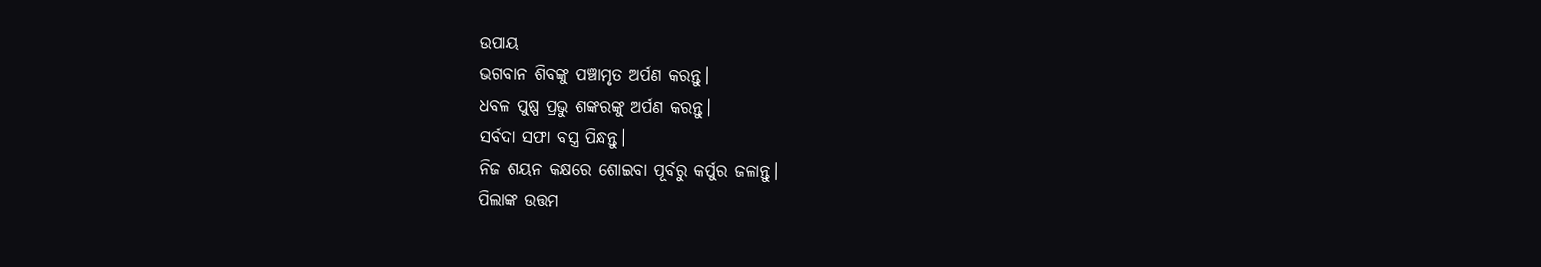ଉପାୟ
ଭଗବାନ ଶିବଙ୍କୁ ପଞ୍ଚାମୃତ ଅର୍ପଣ କରନ୍ତୁ।
ଧବଳ ପୁଷ୍ପ ପ୍ରଭୁ ଶଙ୍କରଙ୍କୁ ଅର୍ପଣ କରନ୍ତୁ।
ସର୍ବଦା ସଫା ବସ୍ତ୍ର ପିନ୍ଧନ୍ତୁ।
ନିଜ ଶୟନ କକ୍ଷରେ ଶୋଇବା ପୂର୍ବରୁ କର୍ପୁର ଜଳାନ୍ତୁ।
ପିଲାଙ୍କ ଉତ୍ତମ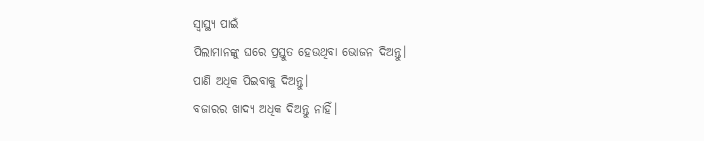ସ୍ୱାସ୍ଥ୍ୟ ପାଇଁ
ପିଲାମାନଙ୍କୁ ଘରେ ପ୍ରସ୍ତୁତ ହେଉଥିବା ଭୋଜନ ଦିଅନ୍ତୁ।
ପାଣି ଅଧିକ ପିଇବାକୁ ଦିଅନ୍ତୁ।
ବଜାରର ଖାଦ୍ୟ ଅଧିକ ଦିଅନ୍ତୁ ନାହିଁ।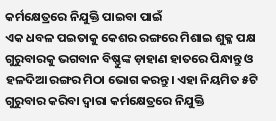କର୍ମକ୍ଷେତ୍ରରେ ନିଯୁକ୍ତି ପାଇବା ପାଇଁ
ଏକ ଧବଳ ପଇତାକୁ କେଶର ରଙ୍ଗରେ ମିଶାଇ ଶୁକ୍ଳ ପକ୍ଷ ଗୁରୁବାରକୁ ଭଗବାନ ବିଷ୍ଣୁଙ୍କ ଡ଼ାହାଣ ହାତରେ ପିନ୍ଧାନ୍ତୁ ଓ ହଳଦିଆ ରଙ୍ଗର ମିଠା ଭୋଗ କରନ୍ତୁ। ଏହା ନିୟମିତ ୫ଟି ଗୁରୁବାର କରିବା ଦ୍ୱାରା କର୍ମକ୍ଷେତ୍ରରେ ନିଯୁକ୍ତି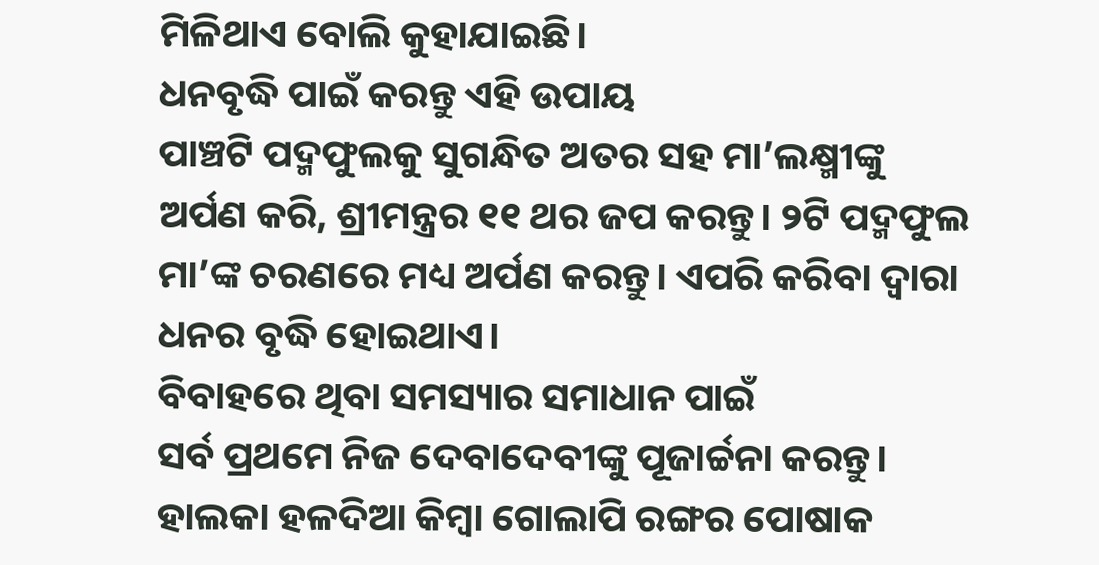ମିଳିଥାଏ ବୋଲି କୁହାଯାଇଛି।
ଧନବୃଦ୍ଧି ପାଇଁ କରନ୍ତୁ ଏହି ଉପାୟ
ପାଞ୍ଚଟି ପଦ୍ମଫୁଲକୁ ସୁଗନ୍ଧିତ ଅତର ସହ ମା’ଲକ୍ଷ୍ମୀଙ୍କୁ ଅର୍ପଣ କରି, ଶ୍ରୀମନ୍ତ୍ରର ୧୧ ଥର ଜପ କରନ୍ତୁ। ୨ଟି ପଦ୍ମଫୁଲ ମା’ଙ୍କ ଚରଣରେ ମଧ୍ୟ ଅର୍ପଣ କରନ୍ତୁ। ଏପରି କରିବା ଦ୍ୱାରା ଧନର ବୃଦ୍ଧି ହୋଇଥାଏ।
ବିବାହରେ ଥିବା ସମସ୍ୟାର ସମାଧାନ ପାଇଁ
ସର୍ବ ପ୍ରଥମେ ନିଜ ଦେବାଦେବୀଙ୍କୁ ପୂଜାର୍ଚ୍ଚନା କରନ୍ତୁ। ହାଲକା ହଳଦିଆ କିମ୍ବା ଗୋଲାପି ରଙ୍ଗର ପୋଷାକ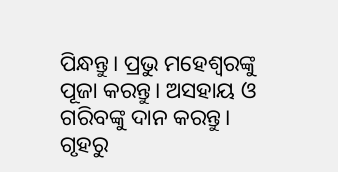ପିନ୍ଧନ୍ତୁ। ପ୍ରଭୁ ମହେଶ୍ୱରଙ୍କୁ ପୂଜା କରନ୍ତୁ। ଅସହାୟ ଓ ଗରିବଙ୍କୁ ଦାନ କରନ୍ତୁ।
ଗୃହରୁ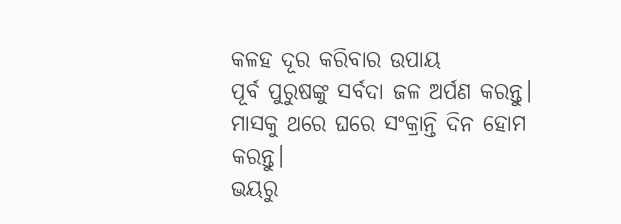କଳହ ଦୂର କରିବାର ଉପାୟ
ପୂର୍ବ ପୁରୁଷଙ୍କୁ ସର୍ବଦା ଜଳ ଅର୍ପଣ କରନ୍ତୁ। ମାସକୁ ଥରେ ଘରେ ସଂକ୍ରାନ୍ତି ଦିନ ହୋମ କରନ୍ତୁ।
ଭୟରୁ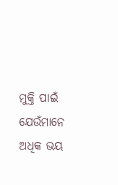ମୁକ୍ତି ପାଇଁ
ଯେଉଁମାନେ ଅଧିକ ଭୟ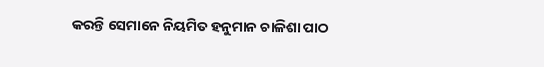କରନ୍ତି ସେମାନେ ନିୟମିତ ହନୁମାନ ଚାଳିଶା ପାଠ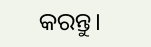କରନ୍ତୁ।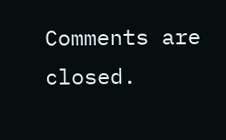Comments are closed.